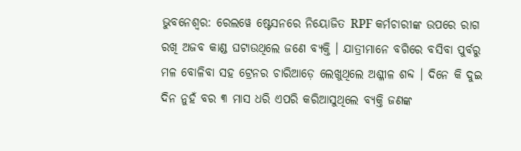ଭୁବନେଶ୍ବର: ରେଲୱେ ଷ୍ଟେସନରେ ନିୟୋଜିତ RPF କର୍ମଚାରୀଙ୍କ ଉପରେ ରାଗ ରଖି ଅଜବ କାଣ୍ଡ ଘଟାଉଥିଲେ ଜଣେ ବ୍ୟକ୍ତି । ଯାତ୍ରୀମାନେ ବଗିରେ ବସିବା ପୁର୍ବରୁ ମଳ ବୋଳିବା ସହ ଟ୍ରେନର ଚାରିଆଡ଼େ ଲେଖୁଥିଲେ ଅଶ୍ଳୀଳ ଶବ୍ଦ । ଦିନେ କି ଦୁଇ ଦିନ ନୁହଁ ବର ୩ ମାସ ଧରି ଏପରି କରିଆସୁଥିଲେ ବ୍ୟକ୍ତି ଜଣଙ୍କ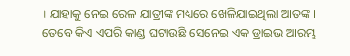। ଯାହାକୁ ନେଇ ରେଳ ଯାତ୍ରୀଙ୍କ ମଧ୍ୟରେ ଖେଳିଯାଇଥିଲା ଆତଙ୍କ ।
ତେବେ କିଏ ଏପରି କାଣ୍ଡ ଘଟାଉଛି ସେନେଇ ଏକ ଡ୍ରାଇଭ ଆରମ୍ଭ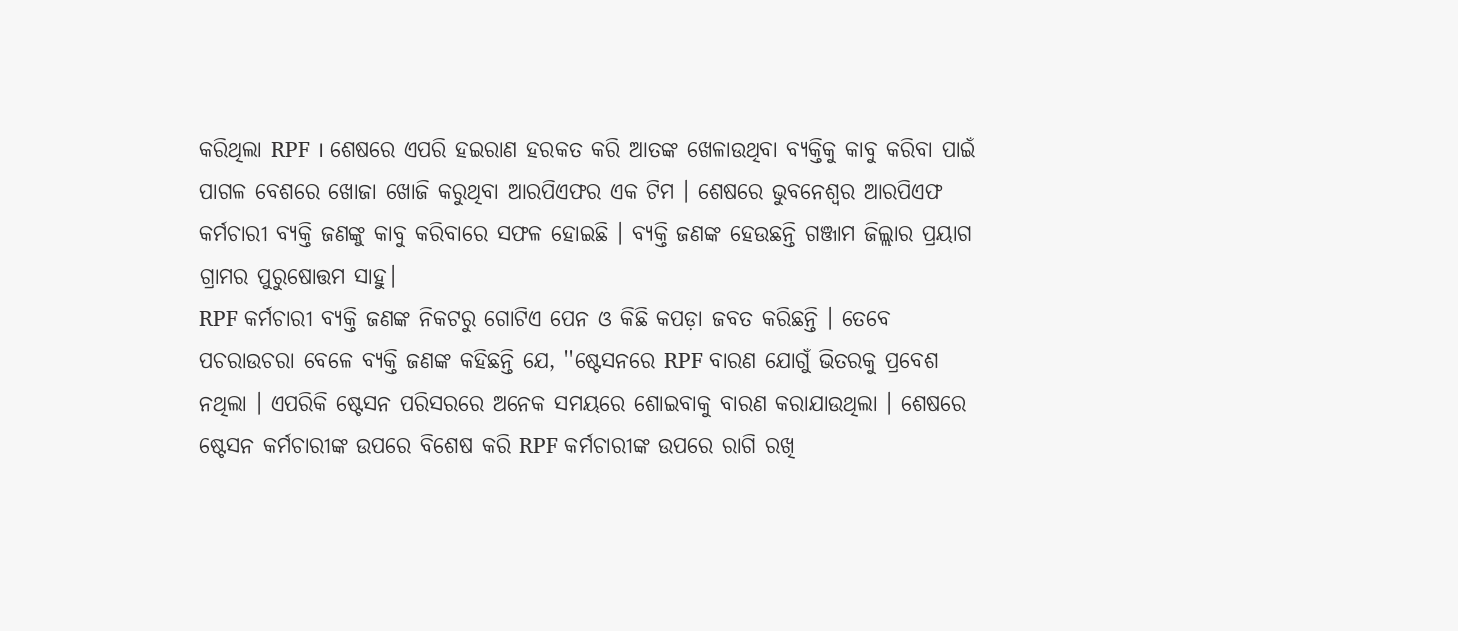କରିଥିଲା RPF । ଶେଷରେ ଏପରି ହଇରାଣ ହରକତ କରି ଆତଙ୍କ ଖେଳାଉଥିବା ବ୍ୟକ୍ତିକୁ କାବୁ କରିବା ପାଇଁ ପାଗଳ ବେଶରେ ଖୋଜା ଖୋଜି କରୁଥିବା ଆରପିଏଫର ଏକ ଟିମ । ଶେଷରେ ଭୁବନେଶ୍ବର ଆରପିଏଫ କର୍ମଚାରୀ ବ୍ୟକ୍ତି ଜଣଙ୍କୁ କାବୁ କରିବାରେ ସଫଳ ହୋଇଛି । ବ୍ୟକ୍ତି ଜଣଙ୍କ ହେଉଛନ୍ତି ଗଞ୍ଜାମ ଜିଲ୍ଲାର ପ୍ରୟାଗ ଗ୍ରାମର ପୁରୁଷୋତ୍ତମ ସାହୁ।
RPF କର୍ମଚାରୀ ବ୍ୟକ୍ତି ଜଣଙ୍କ ନିକଟରୁ ଗୋଟିଏ ପେନ ଓ କିଛି କପଡ଼ା ଜବତ କରିଛନ୍ତି । ତେବେ ପଚରାଉଚରା ବେଳେ ବ୍ୟକ୍ତି ଜଣଙ୍କ କହିଛନ୍ତି ଯେ, ''ଷ୍ଟେସନରେ RPF ବାରଣ ଯୋଗୁଁ ଭିତରକୁ ପ୍ରବେଶ ନଥିଲା । ଏପରିକି ଷ୍ଟେସନ ପରିସରରେ ଅନେକ ସମୟରେ ଶୋଇବାକୁ ବାରଣ କରାଯାଉଥିଲା । ଶେଷରେ ଷ୍ଟେସନ କର୍ମଚାରୀଙ୍କ ଉପରେ ବିଶେଷ କରି RPF କର୍ମଚାରୀଙ୍କ ଉପରେ ରାଗି ରଖି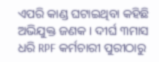ଏପରି କାଣ୍ଡ ଘଟାଇଥିବା କହିଛି ଅଭିଯୁକ୍ତ ଜଣକ । ଦୀର୍ଘ ୩ମାସ ଧରି RPF କର୍ମଚାରୀ ପୁରୀଠାରୁ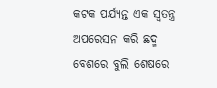କଟକ ପର୍ଯ୍ୟନ୍ତ ଏକ ସ୍ବତନ୍ତ୍ର ଅପରେସନ କରି ଛଦ୍ମ ବେଶରେ ବୁଲି ଶେଷରେ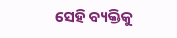ସେହି ବ୍ୟକ୍ତିକୁ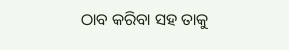ଠାବ କରିବା ସହ ତାକୁ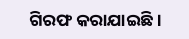ଗିରଫ କରାଯାଇଛି।